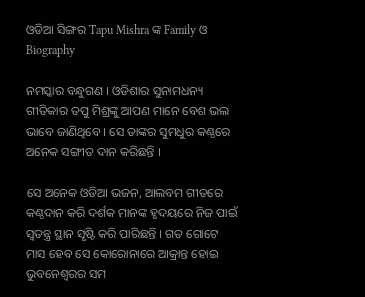ଓଡିଆ ସିଙ୍ଗର Tapu Mishra ଙ୍କ Family ଓ Biography

ନମସ୍କାର ବନ୍ଧୁଗଣ । ଓଡିଶାର ସୁନାମଧନ୍ୟ ଗୀତିକାର ତପୁ ମିଶ୍ରଙ୍କୁ ଆପଣ ମାନେ ବେଶ ଭଲ ଭାବେ ଜାଣିଥିବେ । ସେ ତାଙ୍କର ସୁମଧୁର କଣ୍ଠରେ ଅନେକ ସଙ୍ଗୀତ ଦାନ କରିଛନ୍ତି ।

ସେ ଅନେକ ଓଡିଆ ଭଜନ, ଆଲବମ ଗୀତରେ କଣ୍ଠଦାନ କରି ଦର୍ଶକ ମାନଙ୍କ ହୃଦୟରେ ନିଜ ପାଇଁ ସ୍ଵତନ୍ତ୍ର ସ୍ଥାନ ସୃଷ୍ଟି କରି ପାରିଛନ୍ତି । ଗତ ଗୋଟେ ମାସ ହେବ ସେ କୋରୋନାରେ ଆକ୍ରାନ୍ତ ହୋଇ ଭୁବନେଶ୍ବରର ସମ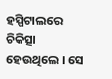ହସ୍ପିଟାଲରେ ଚିକିତ୍ସା ହେଉଥିଲେ । ସେ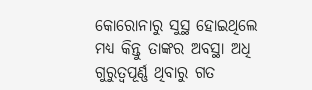କୋରୋନାରୁ ସୁସ୍ଥ ହୋଇଥିଲେ ମଧ୍ୟ କିନ୍ତୁ ତାଙ୍କର ଅବସ୍ଥା ଅଧି ଗୁରୁତ୍ଵପୂର୍ଣ୍ଣ ଥିବାରୁ ଗତ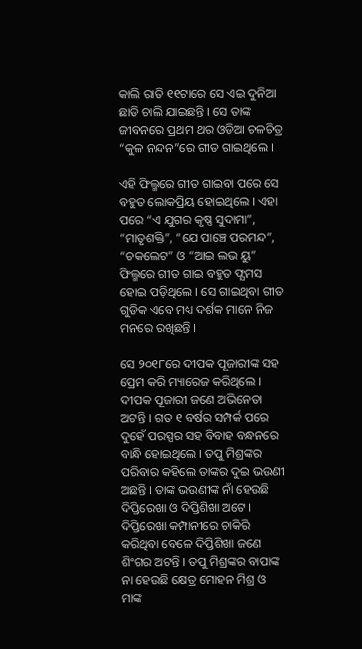କାଲି ରାତି ୧୧ଟାରେ ସେ ଏଇ ଦୁନିଆ ଛାଡି ଚାଲି ଯାଇଛନ୍ତି । ସେ ତାଙ୍କ ଜୀବନରେ ପ୍ରଥମ ଥର ଓଡିଆ ଚଳଚିତ୍ର “କୁଳ ନନ୍ଦନ”ରେ ଗୀତ ଗାଇଥିଲେ ।

ଏହି ଫିଲ୍ମରେ ଗୀତ ଗାଇବା ପରେ ସେ ବହୁତ ଲୋକପ୍ରିୟ ହୋଇଥିଲେ । ଏହା ପରେ “ଏ ଯୁଗର କୃଷ୍ଣ ସୁଦାମା”, “ମାତୃଶକ୍ତି”, “ଯେ ପାଞ୍ଚେ ପରମନ୍ଦ”, “ଚକଲେଟ” ଓ “ଆଇ ଲଭ ୟୁ” ଫିଲ୍ମରେ ଗୀତ ଗାଇ ବହୁତ ଫ୍ଯମସ ହୋଇ ପଡ଼ିଥିଲେ । ସେ ଗାଇଥିବା ଗୀତ ଗୁଡିକ ଏବେ ମଧ୍ୟ ଦର୍ଶକ ମାନେ ନିଜ ମନରେ ରଖିଛନ୍ତି ।

ସେ ୨୦୧୮ରେ ଦୀପକ ପୂଜାରୀଙ୍କ ସହ ପ୍ରେମ କରି ମ୍ୟାରେଜ କରିଥିଲେ । ଦୀପକ ପୂଜାରୀ ଜଣେ ଅଭିନେତା ଅଟନ୍ତି । ଗତ ୧ ବର୍ଷର ସମ୍ପର୍କ ପରେ ଦୁହେଁ ପରସ୍ପର ସହ ବିବାହ ବନ୍ଧନରେ ବାନ୍ଧି ହୋଇଥିଲେ । ତପୁ ମିଶ୍ରଙ୍କର ପରିବାର କହିଲେ ତାଙ୍କର ଦୁଇ ଭଉଣୀ ଅଛନ୍ତି । ତାଙ୍କ ଭଉଣୀଙ୍କ ନାଁ ହେଉଛି ଦିପ୍ତିରେଖା ଓ ଦିପ୍ତିଶିଖା ଅଟେ । ଦିପ୍ତିରେଖା କମ୍ପାନୀରେ ଚାକିରି କରିଥିବା ବେଳେ ଦିପ୍ତିଶିଖା ଜଣେ ଶିଂଗର ଅଟନ୍ତି । ତପୁ ମିଶ୍ରଙ୍କର ବାପାଙ୍କ ନା ହେଉଛି କ୍ଷେତ୍ର ମୋହନ ମିଶ୍ର ଓ ମାଙ୍କ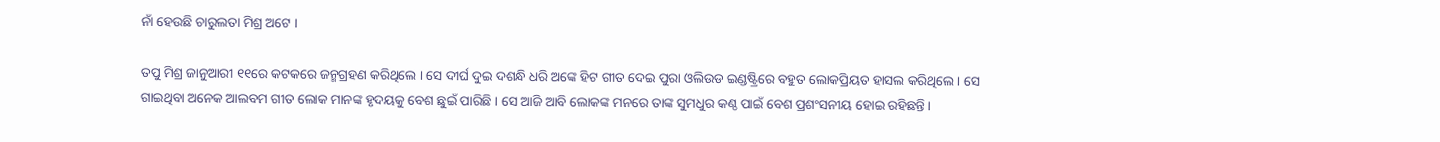ନାଁ ହେଉଛି ଚାରୁଲତା ମିଶ୍ର ଅଟେ ।

ତପୁ ମିଶ୍ର ଜାନୁଆରୀ ୧୧ରେ କଟକରେ ଜନ୍ମଗ୍ରହଣ କରିଥିଲେ । ସେ ଦୀର୍ଘ ଦୁଇ ଦଶନ୍ଧି ଧରି ଅଙ୍କେ ହିଟ ଗୀତ ଦେଇ ପୁରା ଓଲିଉଡ ଇଣ୍ଡଷ୍ଟ୍ରିରେ ବହୁତ ଲୋକପ୍ରିୟତ ହାସଲ କରିଥିଲେ । ସେ ଗାଇଥିବା ଅନେକ ଆଲବମ ଗୀତ ଲୋକ ମାନଙ୍କ ହୃଦୟକୁ ବେଶ ଛୁଇଁ ପାରିଛି । ସେ ଆଜି ଆବି ଲୋକଙ୍କ ମନରେ ତାଙ୍କ ସୁମଧୁର କଣ୍ଠ ପାଇଁ ବେଶ ପ୍ରଶଂସନୀୟ ହୋଇ ରହିଛନ୍ତି ।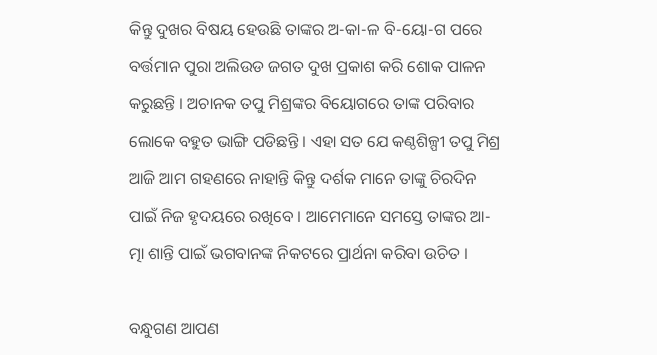କିନ୍ତୁ ଦୁଖର ବିଷୟ ହେଉଛି ତାଙ୍କର ଅ-କା-ଳ ବି-ୟୋ-ଗ ପରେ ବର୍ତ୍ତମାନ ପୁରା ଅଲିଉଡ ଜଗତ ଦୁଖ ପ୍ରକାଶ କରି ଶୋକ ପାଳନ କରୁଛନ୍ତି । ଅଚାନକ ତପୁ ମିଶ୍ରଙ୍କର ବିୟୋଗରେ ତାଙ୍କ ପରିବାର ଲୋକେ ବହୁତ ଭାଙ୍ଗି ପଡିଛନ୍ତି । ଏହା ସତ ଯେ କଣ୍ଠଶିଳ୍ପୀ ତପୁ ମିଶ୍ର ଆଜି ଆମ ଗହଣରେ ନାହାନ୍ତି କିନ୍ତୁ ଦର୍ଶକ ମାନେ ତାଙ୍କୁ ଚିରଦିନ ପାଇଁ ନିଜ ହୃଦୟରେ ରଖିବେ । ଆମେମାନେ ସମସ୍ତେ ତାଙ୍କର ଆ-ତ୍ମା ଶାନ୍ତି ପାଇଁ ଭଗବାନଙ୍କ ନିକଟରେ ପ୍ରାର୍ଥନା କରିବା ଉଚିତ ।

ବନ୍ଧୁଗଣ ଆପଣ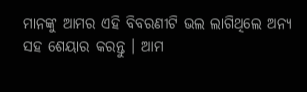ମାନଙ୍କୁ ଆମର ଏହି ବିବରଣୀଟି ଭଲ ଲାଗିଥିଲେ ଅନ୍ୟ ସହ ଶେୟାର କରନ୍ତୁ । ଆମ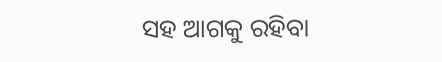ସହ ଆଗକୁ ରହିବା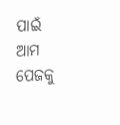ପାଇଁ ଆମ ପେଜକୁ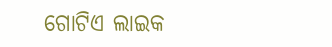ଗୋଟିଏ ଲାଇକ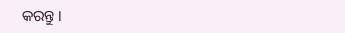କରନ୍ତୁ ।